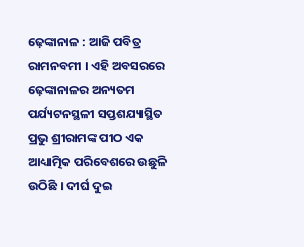ଢ଼େଙ୍କାନାଳ : ଆଜି ପବିତ୍ର ରାମନବମୀ । ଏହି ଅବସରରେ ଢ଼େଙ୍କାନାଳର ଅନ୍ୟତମ ପର୍ଯ୍ୟଟନସ୍ଥଳୀ ସପ୍ତଶଯ୍ୟାସ୍ଥିତ ପ୍ରଭୁ ଶ୍ରୀରାମଙ୍କ ପୀଠ ଏକ ଆଧ୍ୟାତ୍ମିକ ପରିବେଶରେ ଉଛୁଳି ଉଠିଛି । ଦୀର୍ଘ ଦୁଇ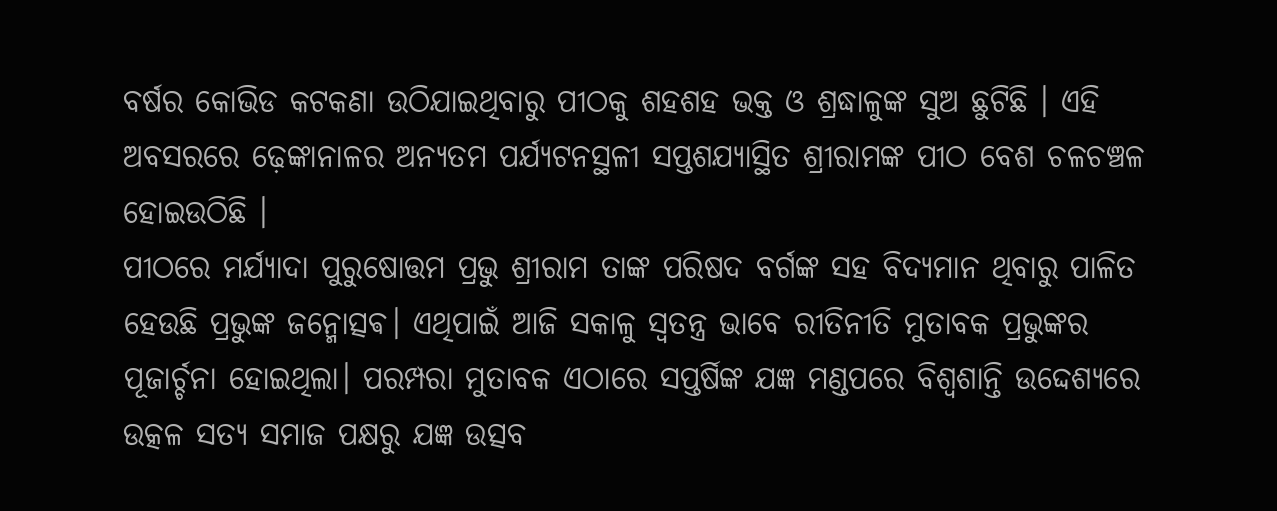ବର୍ଷର କୋଭିଡ କଟକଣା ଉଠିଯାଇଥିବାରୁ ପୀଠକୁ ଶହଶହ ଭକ୍ତ ଓ ଶ୍ରଦ୍ଧାଳୁଙ୍କ ସୁଅ ଛୁଟିଛି । ଏହି ଅବସରରେ ଢ଼େଙ୍କାନାଳର ଅନ୍ୟତମ ପର୍ଯ୍ୟଟନସ୍ଥଳୀ ସପ୍ତଶଯ୍ୟାସ୍ଥିତ ଶ୍ରୀରାମଙ୍କ ପୀଠ ବେଶ ଚଳଚଞ୍ଚଳ ହୋଇଉଠିଛି ।
ପୀଠରେ ମର୍ଯ୍ୟାଦା ପୁରୁଷୋତ୍ତମ ପ୍ରଭୁ ଶ୍ରୀରାମ ତାଙ୍କ ପରିଷଦ ବର୍ଗଙ୍କ ସହ ବିଦ୍ୟମାନ ଥିବାରୁ ପାଳିତ ହେଉଛି ପ୍ରଭୁଙ୍କ ଜନ୍ମୋତ୍ସଵ। ଏଥିପାଇଁ ଆଜି ସକାଳୁ ସ୍ବତନ୍ତ୍ର ଭାବେ ରୀତିନୀତି ମୁତାବକ ପ୍ରଭୁଙ୍କର ପୂଜାର୍ଚ୍ଚନା ହୋଇଥିଲା। ପରମ୍ପରା ମୁତାବକ ଏଠାରେ ସପ୍ତର୍ଷିଙ୍କ ଯଜ୍ଞ ମଣ୍ଡପରେ ବିଶ୍ବଶାନ୍ତି ଉଦ୍ଦେଶ୍ୟରେ ଉତ୍କଳ ସତ୍ୟ ସମାଜ ପକ୍ଷରୁ ଯଜ୍ଞ ଉତ୍ସବ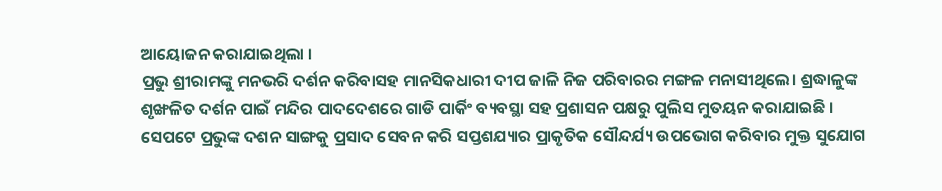ଆୟୋଜନ କରାଯାଇଥିଲା ।
ପ୍ରଭୁ ଶ୍ରୀରାମଙ୍କୁ ମନଭରି ଦର୍ଶନ କରିବାସହ ମାନସିକଧାରୀ ଦୀପ ଜାଳି ନିଜ ପରିବାରର ମଙ୍ଗଳ ମନାସୀଥିଲେ। ଶ୍ରଦ୍ଧାଳୁଙ୍କ ଶୃଙ୍ଖଳିତ ଦର୍ଶନ ପାଇଁ ମନ୍ଦିର ପାଦଦେଶରେ ଗାଡି ପାର୍କିଂ ବ୍ୟବସ୍ଥା ସହ ପ୍ରଶାସନ ପକ୍ଷରୁ ପୁଲିସ ମୁତୟନ କରାଯାଇଛି ।
ସେପଟେ ପ୍ରଭୁଙ୍କ ଦଶନ ସାଙ୍ଗକୁ ପ୍ରସାଦ ସେବନ କରି ସପ୍ତଶଯ୍ୟାର ପ୍ରାକୃତିକ ସୌନ୍ଦର୍ଯ୍ୟ ଉପଭୋଗ କରିବାର ମୁକ୍ତ ସୁଯୋଗ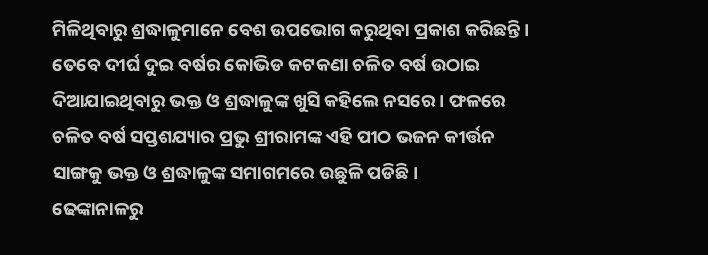ମିଳିଥିବାରୁ ଶ୍ରଦ୍ଧାଳୁମାନେ ବେଶ ଉପଭୋଗ କରୁଥିବା ପ୍ରକାଶ କରିଛନ୍ତି। ତେବେ ଦୀର୍ଘ ଦୁଇ ବର୍ଷର କୋଭିଡ କଟକଣା ଚଳିତ ବର୍ଷ ଉଠାଇ ଦିଆଯାଇଥିବାରୁ ଭକ୍ତ ଓ ଶ୍ରଦ୍ଧାଳୁଙ୍କ ଖୁସି କହିଲେ ନସରେ । ଫଳରେ ଚଳିତ ବର୍ଷ ସପ୍ତଶଯ୍ୟାର ପ୍ରଭୁ ଶ୍ରୀରାମଙ୍କ ଏହି ପୀଠ ଭଜନ କୀର୍ତ୍ତନ ସାଙ୍ଗକୁ ଭକ୍ତ ଓ ଶ୍ରଦ୍ଧାଳୁଙ୍କ ସମାଗମରେ ଉଛୁଳି ପଡିଛି।
ଢେଙ୍କାନାଳରୁ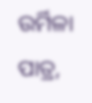ଉର୍ମିଳା ପାତ୍ର,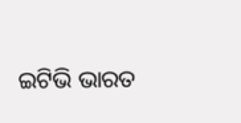ଇଟିଭି ଭାରତ